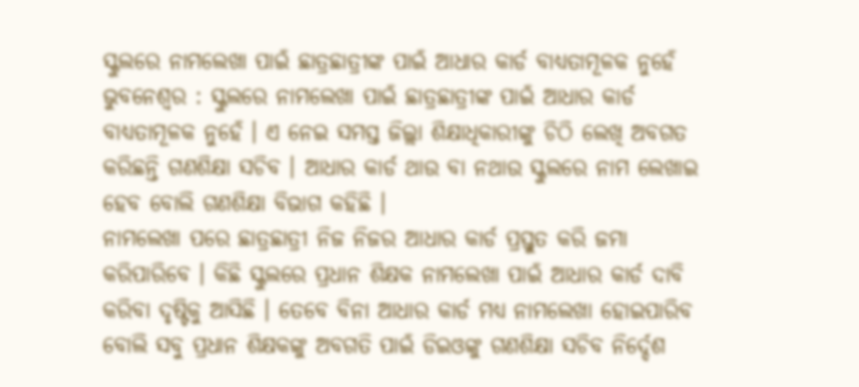ସ୍କୁଲରେ ନାମଲେଖା ପାଇଁ ଛାତ୍ରଛାତ୍ରୀଙ୍କ ପାଇଁ ଆଧାର କାର୍ଡ ବାଧ୍ୟତାମୂଳକ ନୁହେଁ
ଭୁବନେଶ୍ୱର : ସ୍କୁଲରେ ନାମଲେଖା ପାଇଁ ଛାତ୍ରଛାତ୍ରୀଙ୍କ ପାଇଁ ଆଧାର କାର୍ଡ ବାଧ୍ୟତାମୂଳକ ନୁହେଁ । ଏ ନେଇ ସମସ୍ତ ଜିଲ୍ଲା ଶିକ୍ଷାଧିକାରୀଙ୍କୁ ଚିଠି ଲେଖି ଅବଗତ କରିଛନ୍ତି ଗଣଶିକ୍ଷା ସଚିବ । ଆଧାର କାର୍ଡ ଥାଉ ବା ନଥାଉ ସ୍କୁଲରେ ନାମ ଲେଖାଇ ହେବ ବୋଲି ଗଣଶିକ୍ଷା ବିଭାଗ କହିଛି ।
ନାମଲେଖା ପରେ ଛାତ୍ରଛାତ୍ରୀ ନିଜ ନିଜର ଆଧାର କାର୍ଡ ପ୍ରସ୍ତୁତ କରି ଜମା କରିପାରିବେ । କିଛି ସ୍କୁଲରେ ପ୍ରଧାନ ଶିକ୍ଷକ ନାମଲେଖା ପାଇଁ ଆଧାର କାର୍ଡ ଦାବି କରିବା ଦୃଷ୍ଟିକୁ ଆସିଛି । ତେବେ ବିନା ଆଧାର କାର୍ଡ ମଧ୍ୟ ନାମଲେଖା ହୋଇପାରିବ ବୋଲି ସବୁ ପ୍ରଧାନ ଶିକ୍ଷକଙ୍କୁ ଅବଗତି ପାଇଁ ଡିଇଓଙ୍କୁ ଗଣଶିକ୍ଷା ସଚିବ ନିର୍ଦ୍ଦେଶ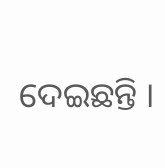ଦେଇଛନ୍ତି ।